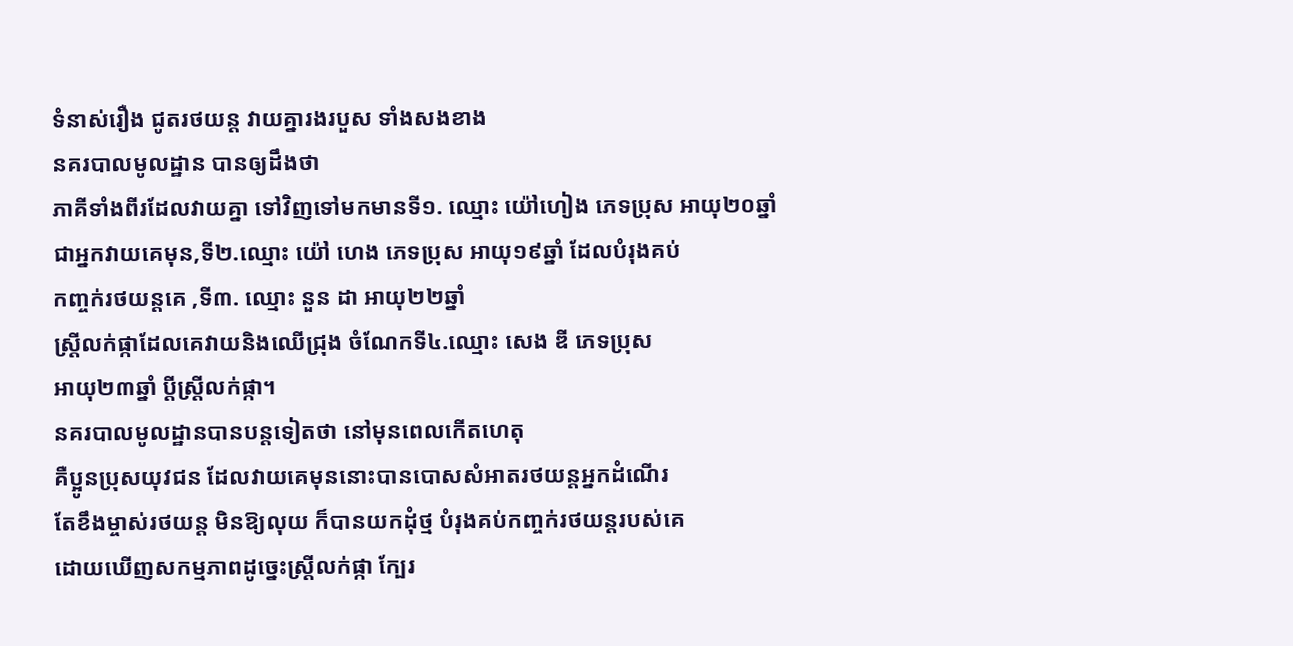ទំនាស់រឿង ជូតរថយន្ត វាយគ្នារងរបួស ទាំងសងខាង
នគរបាលមូលដ្ឋាន បានឲ្យដឹងថា
ភាគីទាំងពីរដែលវាយគ្នា ទៅវិញទៅមកមានទី១. ឈ្មោះ យ៉ៅហៀង ភេទប្រុស អាយុ២០ឆ្នាំ
ជាអ្នកវាយគេមុន,ទី២.ឈ្មោះ យ៉ៅ ហេង ភេទប្រុស អាយុ១៩ឆ្នាំ ដែលបំរុងគប់
កញ្ចក់រថយន្តគេ ,ទី៣. ឈ្មោះ នួន ដា អាយុ២២ឆ្នាំ
ស្រ្តីលក់ផ្កាដែលគេវាយនិងឈើជ្រុង ចំណែកទី៤.ឈ្មោះ សេង ឌី ភេទប្រុស
អាយុ២៣ឆ្នាំ ប្តីស្រ្តីលក់ផ្កា។
នគរបាលមូលដ្ឋានបានបន្តទៀតថា នៅមុនពេលកើតហេតុ
គឺប្អូនប្រុសយុវជន ដែលវាយគេមុននោះបានបោសសំអាតរថយន្តអ្នកដំណើរ
តែខឹងម្ចាស់រថយន្ត មិនឱ្យលុយ ក៏បានយកដុំថ្ម បំរុងគប់កញ្ចក់រថយន្តរបស់គេ
ដោយឃើញសកម្មភាពដូច្នេះស្រ្តីលក់ផ្កា ក្បែរ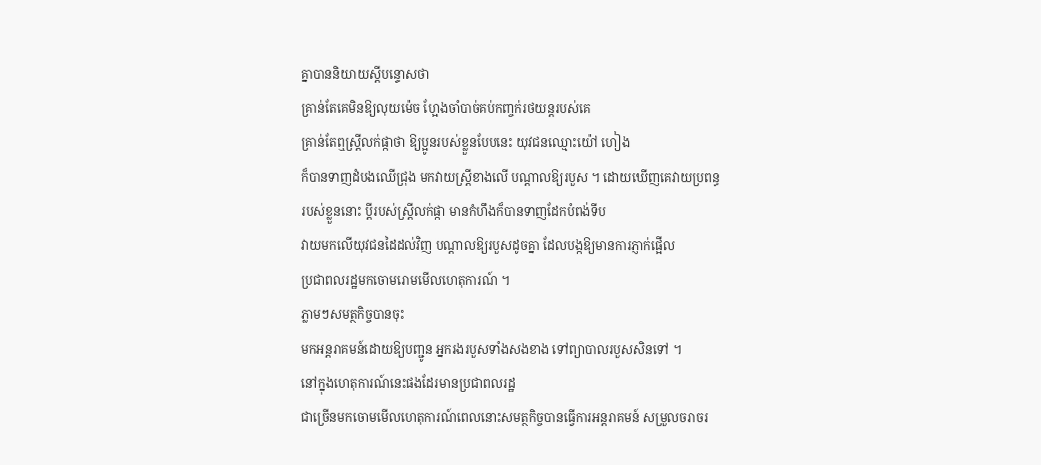គ្នាបាននិយាយស្តីបន្ទោសថា
គ្រាន់តែគេមិនឱ្យលុយម៉េច ហ្អែងចាំបាច់គប់កញ្ចក់រថយន្តរបស់គេ
គ្រាន់តែឮស្រ្តីលក់ផ្កាថា ឱ្យប្អូនរបស់ខ្លួនបែបនេះ យុវជនឈ្មោះយ៉ៅ ហៀង
ក៏បានទាញដំបងឈើជ្រុង មកវាយស្រ្តីខាងលើ បណ្តាលឱ្យរបួស ។ ដោយឃើញគេវាយប្រពន្ធ
របស់ខ្លួននោះ ប្តីរបស់ស្រ្តីលក់ផ្កា មានកំហឹងក៏បានទាញដែកបំពង់ទីប
វាយមកលើយុវជនដៃដល់វិញ បណ្តាលឱ្យរបួសដូចគ្នា ដែលបង្កឱ្យមានការភ្ញាក់ផ្អើល
ប្រជាពលរដ្ឋមកចោមរោមមើលហេតុការណ៍ ។
ភ្លាមៗសមត្ថកិច្ចបានចុះ
មកអន្តរាគមន៍ដោយឱ្យបញ្ជូន អ្នករងរបួសទាំងសងខាង ទៅព្យាបាលរបួសសិនទៅ ។
នៅក្នុងហេតុការណ៍នេះផងដែរមានប្រជាពលរដ្ឋ
ជាច្រើនមកចោមមើលហេតុការណ៍ពេលនោះសមត្ថកិច្ចបានធ្វើការអន្តរាគមន៍ សម្រួលចរាចរ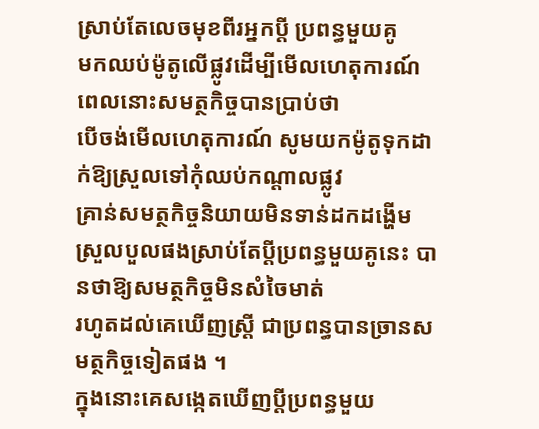ស្រាប់តែលេចមុខពីរអ្នកប្តី ប្រពន្ធមួយគូ
មកឈប់ម៉ូតូលើផ្លូវដើម្បីមើលហេតុការណ៍ ពេលនោះសមត្ថកិច្ចបានប្រាប់ថា
បើចង់មើលហេតុការណ៍ សូមយកម៉ូតូទុកដាក់ឱ្យស្រួលទៅកុំឈប់កណ្តាលផ្លូវ
គ្រាន់សមត្ថកិច្ចនិយាយមិនទាន់ដកដង្ហើម
ស្រួលបួលផងស្រាប់តែប្តីប្រពន្ធមួយគូនេះ បានថាឱ្យសមត្ថកិច្ចមិនសំចៃមាត់
រហូតដល់គេឃើញស្រ្តី ជាប្រពន្ធបានច្រានសមត្ថកិច្ចទៀតផង ។
ក្នុងនោះគេសង្កេតឃើញប្តីប្រពន្ធមួយ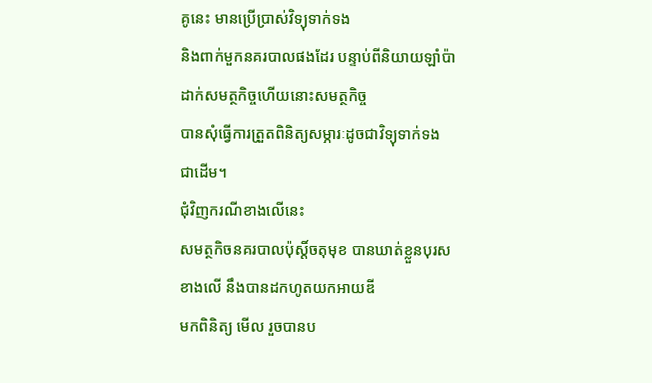គូនេះ មានប្រើប្រាស់វិទ្យុទាក់ទង
និងពាក់មួកនគរបាលផងដែរ បន្ទាប់ពីនិយាយឡាំប៉ា
ដាក់សមត្ថកិច្ចហើយនោះសមត្ថកិច្ច
បានសុំធ្វើការត្រួតពិនិត្យសម្ភារៈដូចជាវិទ្យុទាក់ទង ជាដើម។
ជុំវិញករណីខាងលើនេះ
សមត្ថកិចនគរបាលប៉ុស្តិ៍ចតុមុខ បានឃាត់ខ្លួនបុរសខាងលើ នឹងបានដកហូតយកអាយឌី
មកពិនិត្យ មើល រួចបានប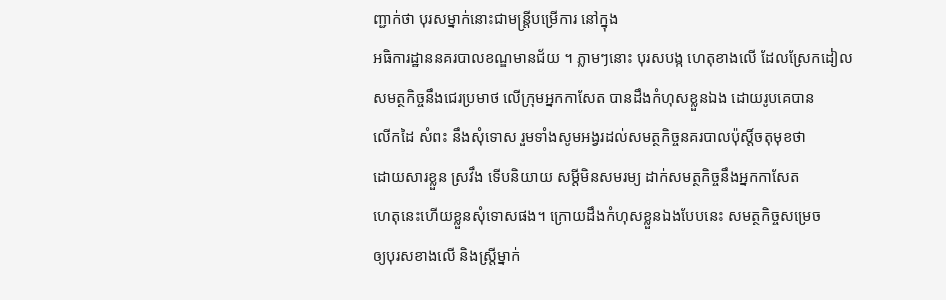ញ្ជាក់ថា បុរសម្នាក់នោះជាមន្ត្រីបម្រើការ នៅក្នុង
អធិការដ្ឋាននគរបាលខណ្ឌមានជ័យ ។ ភ្លាមៗនោះ បុរសបង្ក ហេតុខាងលើ ដែលស្រែកដៀល
សមត្ថកិច្ចនឹងជេរប្រមាថ លើក្រុមអ្នកកាសែត បានដឹងកំហុសខ្លួនឯង ដោយរូបគេបាន
លើកដៃ សំពះ នឹងសុំទោស រួមទាំងសូមអង្វរដល់សមត្ថកិច្ចនគរបាលប៉ុស្តិ៍ចតុមុខថា
ដោយសារខ្លួន ស្រវឹង ទើបនិយាយ សម្តីមិនសមរម្យ ដាក់សមត្ថកិច្ចនឹងអ្នកកាសែត
ហេតុនេះហើយខ្លួនសុំទោសផង។ ក្រោយដឹងកំហុសខ្លួនឯងបែបនេះ សមត្ថកិច្ចសម្រេច
ឲ្យបុរសខាងលើ និងស្រី្តម្នាក់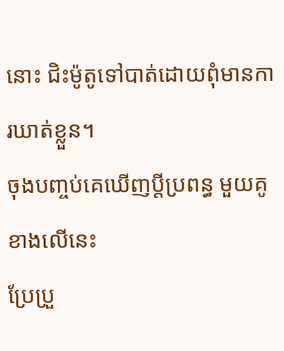នោះ ជិះម៉ូតូទៅបាត់ដោយពុំមានការឃាត់ខ្លួន។
ចុងបញ្ចប់គេឃើញប្តីប្រពន្ធ មួយគូខាងលើនេះ
ប្រែប្រួ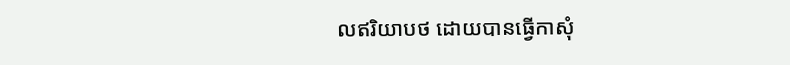លឥរិយាបថ ដោយបានធ្វើកាសុំ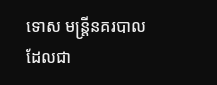ទោស មន្រ្តីនគរបាល
ដែលជា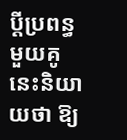ប្តីប្រពន្ធមួយគូនេះនិយាយថា ឱ្យ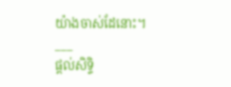យ៉ាងចាស់ដែនោះ។
___
ផ្តល់សិទ្ទិ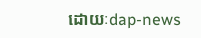ដោយៈdap-news